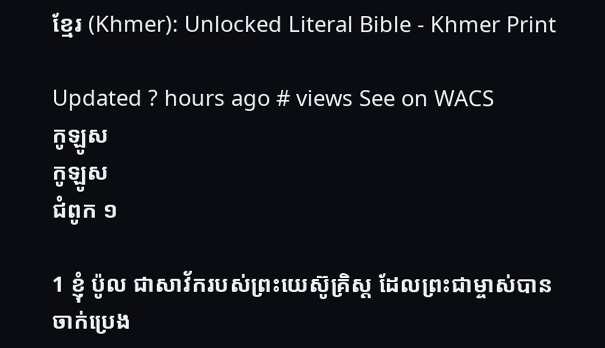ខ្មែរ (Khmer): Unlocked Literal Bible - Khmer Print

Updated ? hours ago # views See on WACS
កូឡូស
កូឡូស
ជំពូក ១

1 ខ្ញុំ ប៉ូល ជាសាវ័ករបស់ព្រះយេស៊ូគ្រិស្ត ដែលព្រះជាម្ចាស់បានចាក់ប្រេង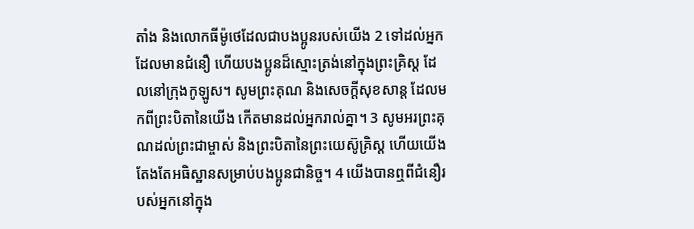តាំង និងលោកធីម៉ូថេដែលជាបងប្អូនរបស់យើង 2 ទៅដល់អ្នកដែលមានជំនឿ ហើយបងប្អូនដ៏ស្មោះត្រង់នៅក្នុងព្រះគ្រិស្ត ដែលនៅក្រុងកូឡូស។ សូមព្រះគុណ និងសេចក្ដីសុខសាន្ត ដែលមកពីព្រះបិតានៃយើង កើតមានដល់អ្នករាល់គ្នា។ 3 សូមអរព្រះគុណដល់ព្រះជាម្ចាស់ និងព្រះបិតានៃព្រះយេស៊ូគ្រិស្ត ហើយយើងតែងតែអធិស្ឋានសម្រាប់បងប្អូនជានិច្ច។ 4 យើងបានឮពីជំនឿរបស់អ្នកនៅក្នុង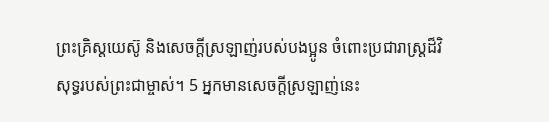ព្រះគ្រិស្តយេស៊ូ និងសេចក្ដីស្រឡាញ់របស់បងប្អូន ចំពោះប្រជារាស្ត្រដ៏វិសុទ្ធរបស់ព្រះជាម្ចាស់។ 5 អ្នកមានសេចក្ដីស្រឡាញ់នេះ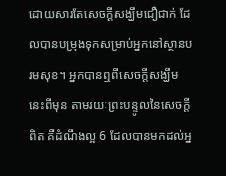ដោយសារតែសេចក្ដីសង្ឃឹមជឿជាក់ ដែលបានបម្រុងទុកសម្រាប់អ្នកនៅស្ថានបរមសុខ។ អ្នកបានឮពីសេចក្ដីសង្ឃឹមនេះពីមុន តាមរយៈព្រះបន្ទូលនៃសេចក្តីពិត គឺដំណឹងល្អ 6 ដែលបានមកដល់អ្ន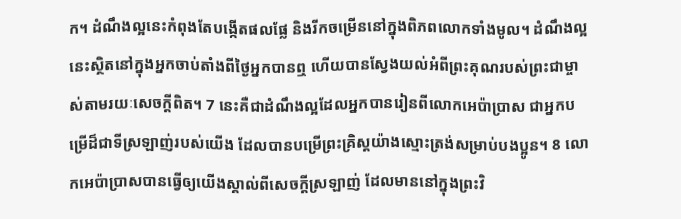ក។ ដំណឹងល្អនេះកំពុងតែបង្កើតផលផ្លែ និងរីកចម្រើននៅក្នុងពិភពលោកទាំងមូល។ ដំណឹងល្អនេះស្ថិតនៅក្នុងអ្នកចាប់តាំងពីថ្ងៃអ្នកបានឮ ហើយបានស្វែងយល់អំពីព្រះគុណរបស់ព្រះជាម្ចាស់តាមរយៈសេចក្ដីពិត។ 7 នេះគឺជាដំណឹងល្អដែលអ្នកបានរៀនពីលោកអេប៉ាប្រាស ជាអ្នកបម្រើដ៏ជាទីស្រឡាញ់របស់យើង ដែលបានបម្រើព្រះគ្រិស្តយ៉ាងស្មោះត្រង់សម្រាប់បងប្អូន។ 8 លោកអេប៉ា‌ប្រាសបានធ្វើឲ្យយើងស្គាល់ពីសេចក្ដីស្រឡាញ់ ដែលមាននៅក្នុងព្រះវិ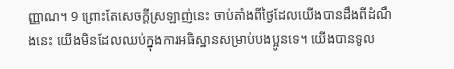ញ្ញាណ។ 9 ព្រោះតែសេចក្ដីស្រឡាញ់នេះ ចាប់តាំងពីថ្ងៃដែលយើងបានដឹងពីដំណឹងនេះ យើងមិនដែលឈប់ក្នុងការអធិស្ឋានសម្រាប់បងប្អូនទេ។ យើងបានទូល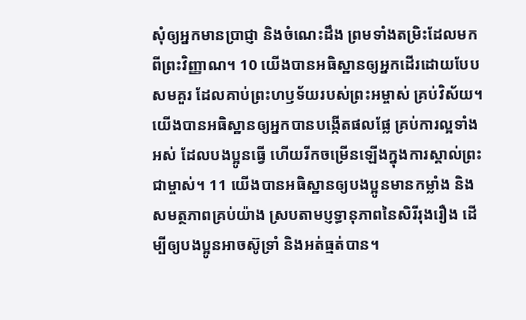សុំឲ្យអ្នកមានប្រាជ្ញា និងចំណេះដឹង ព្រមទាំងតម្រិះដែលមកពីព្រះវិញ្ញាណ។ 10 យើងបានអធិស្ឋានឲ្យអ្នកដើរដោយបែបសមគួរ ដែលគាប់ព្រះហឫទ័យរបស់ព្រះអម្ចាស់ គ្រប់វិស័យ។ យើងបានអធិស្ឋានឲ្យអ្នកបានបង្កើតផលផ្លែ គ្រប់ការល្អទាំងអស់ ដែលបងប្អូនធ្វើ ហើយរីកចម្រើនឡើងក្នុងការស្គាល់ព្រះជាម្ចាស់។ 11 យើងបានអធិស្ឋានឲ្យបងប្អូនមានកម្លាំង និងសមត្ថភាពគ្រប់យ៉ាង ស្របតាមប្ញទ្ធានុភាពនៃសិរីរុងរឿង ដើម្បីឲ្យបងប្អូនអាចស៊ូទ្រាំ និងអត់ធ្មត់បាន។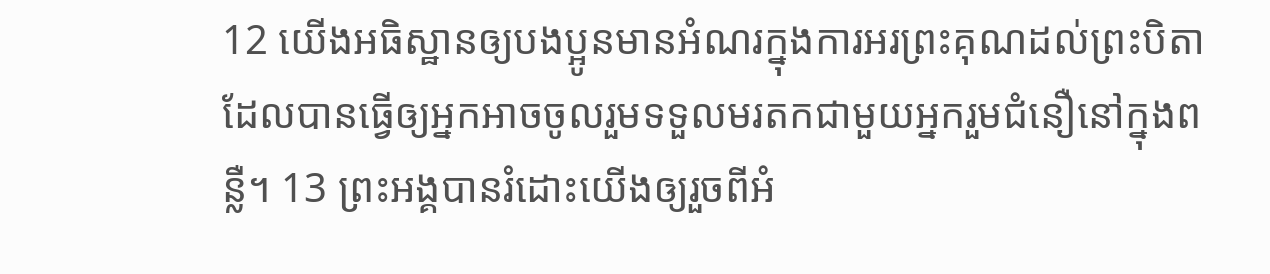12 យើងអធិស្ឋានឲ្យបងប្អូនមានអំណរក្នុងការអរព្រះគុណដល់ព្រះបិតា ដែលបានធ្វើឲ្យអ្នកអាចចូលរួមទទួលមរតកជាមួយអ្នករួមជំនឿនៅក្នុងពន្លឺ។ 13 ព្រះអង្គបានរំដោះយើងឲ្យរួចពីអំ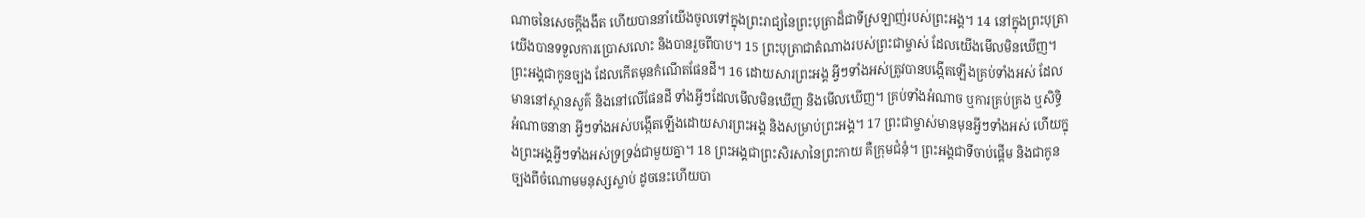ណាចនៃសេចក្ដីងងឹត ហើយបាននាំយើងចូលទៅក្នុងព្រះរាជ្យនៃព្រះបុត្រាដ៏ជាទីស្រឡាញ់របស់ព្រះអង្គ។ 14 នៅក្នុងព្រះបុត្រា យើងបានទទួលការប្រោសលោះ និងបានរួចពីបាប។ 15 ព្រះបុត្រាជាតំណាងរបស់ព្រះជាម្ចាស់ ដែលយើងមើលមិនឃើញ។ ព្រះអង្គជាកូនច្បង ដែលកើតមុនកំណើតផែនដី។ 16 ដោយសារព្រះអង្គ អ្វីៗទាំងអស់ត្រូវបានបង្កើតឡើងគ្រប់ទាំងអស់ ដែលមាននៅស្ថានសួគ៌ និងនៅលើផែនដី ទាំងអ្វីៗដែលមើលមិនឃើញ និងមើលឃើញ។ គ្រប់ទាំងអំណាច ឬការគ្រប់គ្រង ឬសិទ្ធិអំណាចនានា អ្វីៗទាំងអស់បង្កើតឡើងដោយសារព្រះអង្គ និងសម្រាប់ព្រះអង្គ។ 17 ព្រះជាម្ចាស់មានមុនអ្វីៗទាំងអស់ ហើយក្នុងព្រះអង្គអ្វីៗទាំងអស់ទ្រទ្រង់ជាមួយគ្នា។ 18 ព្រះអង្គជាព្រះសិរសានៃព្រះកាយ គឺក្រុមជំនុំ។ ព្រះអង្គជាទីចាប់ផ្ដើម និងជាកូនច្បងពីចំណោមមនុស្សស្លាប់ ដូចនេះហើយបា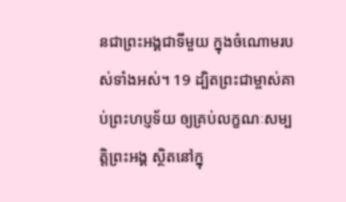នជាព្រះអង្គជាទីមួយ ក្នុងចំណោមរបស់ទាំងអស់។ 19 ដ្បិតព្រះជាម្ចាស់គាប់ព្រះហប្ញទ័យ ឲ្យគ្រប់លក្ខណៈសម្បត្តិព្រះអង្គ ស្ថិតនៅក្នុ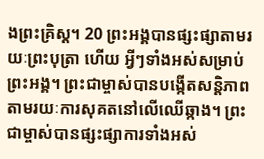ងព្រះគ្រិស្ត។ 20 ព្រះអង្គបានផ្សះផ្សាតាមរយៈព្រះបុត្រា ហើយ អ្វីៗទាំងអស់សម្រាប់ព្រះអង្គ។ ព្រះជាម្ចាស់បានបង្កើតសន្តិភាពតាមរយៈការសុគតនៅលើឈើឆ្កាង។ ព្រះជាម្ចាស់បានផ្សះផ្សាការទាំងអស់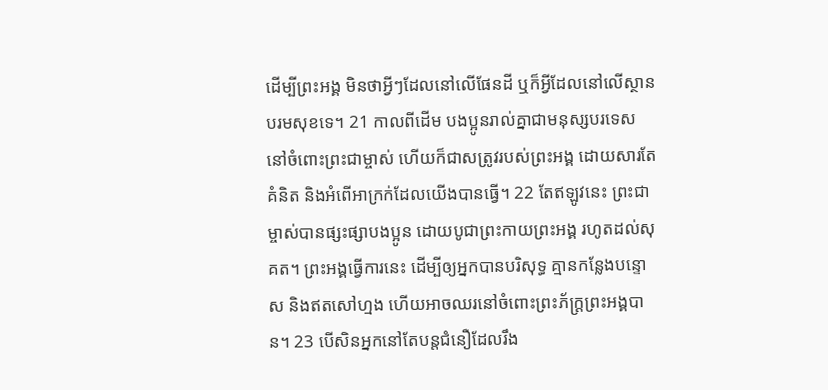ដើម្បីព្រះអង្គ មិនថាអ្វីៗដែលនៅលើផែនដី ឬក៏អ្វីដែលនៅលើស្ថានបរមសុខទេ។ 21 កាលពីដើម បងប្អូនរាល់គ្នាជាមនុស្សបរទេស នៅចំពោះព្រះជាម្ចាស់ ហើយក៏ជាសត្រូវរបស់ព្រះអង្គ ដោយសារតែគំនិត និងអំពើអាក្រក់ដែលយើងបានធ្វើ។ 22 តែឥឡូវនេះ ព្រះជាម្ចាស់បានផ្សះផ្សាបងប្អូន ដោយបូជាព្រះកាយព្រះអង្គ រហូតដល់សុគត។ ព្រះអង្គធ្វើការនេះ ដើម្បីឲ្យអ្នកបានបរិសុទ្ធ គ្មានកន្លែងបន្ទោស និងឥតសៅហ្មង ហើយអាចឈរនៅចំពោះព្រះភ័ក្រ្តព្រះអង្គបាន។ 23 បើសិនអ្នកនៅតែបន្តជំនឿដែលរឹង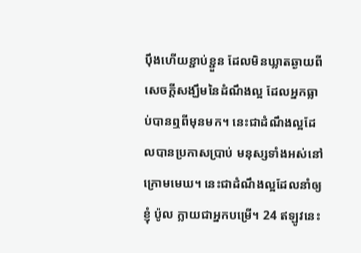ប៉ឹងហើយខ្ជាប់ខ្ជួន ដែលមិនឃ្លាតឆ្ងាយពីសេចក្ដីសង្ឃឹមនៃដំណឹងល្អ ដែលអ្នកធ្លាប់បានឮពីមុនមក។ នេះជាដំណឹងល្អដែលបានប្រកាសប្រាប់ មនុស្សទាំងអស់នៅក្រោមមេឃ។ នេះជាដំណឹងល្អដែលនាំឲ្យខ្ញុំ ប៉ូល ក្លាយជាអ្នកបម្រើ។ 24 ឥឡូវនេះ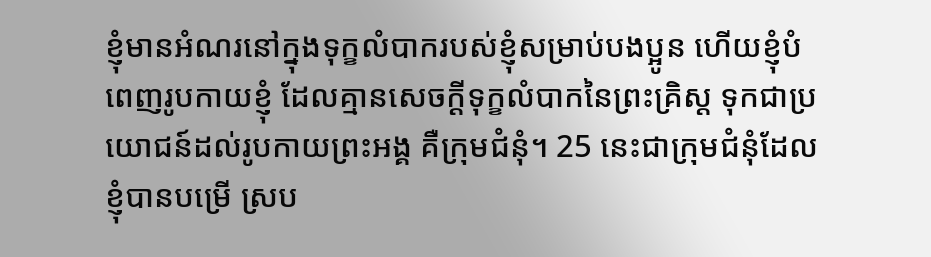ខ្ញុំមានអំណរនៅក្នុងទុក្ខលំបាករបស់ខ្ញុំសម្រាប់បងប្អូន ហើយខ្ញុំបំពេញរូបកាយខ្ញុំ ដែលគ្មានសេចក្ដីទុក្ខលំបាកនៃព្រះគ្រិស្ត ទុកជាប្រយោជន៍ដល់រូបកាយព្រះអង្គ គឺក្រុមជំនុំ។ 25 នេះជាក្រុមជំនុំដែលខ្ញុំបានបម្រើ ស្រប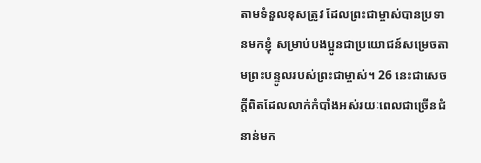តាមទំនួលខុសត្រូវ ដែលព្រះជាម្ចាស់បានប្រទានមកខ្ញុំ សម្រាប់បងប្អូនជាប្រយោជន៍សម្រេចតាមព្រះបន្ទូលរបស់ព្រះជាម្ចាស់។ 26 នេះជាសេចក្ដីពិតដែលលាក់កំបាំងអស់រយៈពេលជាច្រើនជំនាន់មក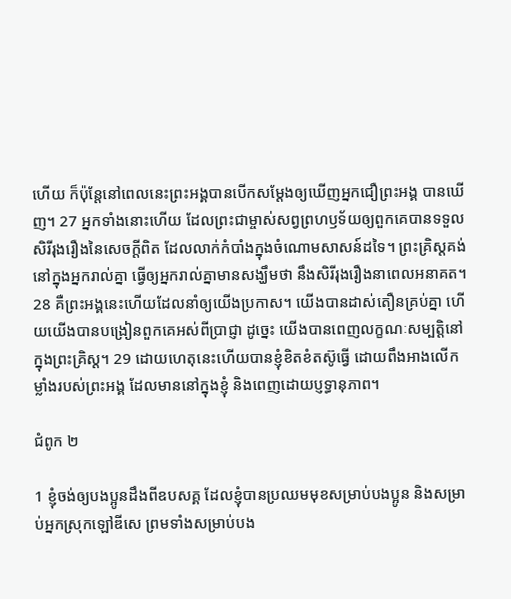ហើយ ក៏ប៉ុន្តែនៅពេលនេះព្រះអង្គបានបើកសម្ដែងឲ្យឃើញអ្នកជឿព្រះអង្គ បានឃើញ។ 27 អ្នកទាំងនោះហើយ ដែលព្រះជាម្ចាស់សព្វព្រហឫទ័យឲ្យពួកគេបានទទួលសិរីរុងរឿងនៃសេចក្ដីពិត ដែលលាក់កំបាំងក្នុងចំណោមសាសន៍ដទៃ។ ព្រះគ្រិស្តគង់នៅក្នុងអ្នករាល់គ្នា ធ្វើឲ្យអ្នករាល់គ្នាមានសង្ឃឹមថា នឹងសិរីរុងរឿងនាពេលអនាគត។ 28 គឺព្រះអង្គនេះហើយដែលនាំឲ្យយើងប្រកាស។ យើងបានដាស់តឿនគ្រប់គ្នា ហើយយើងបានបង្រៀនពួកគេអស់ពីប្រាជ្ញា ដូច្នេះ យើងបានពេញលក្ខណៈសម្បត្តិនៅក្នុងព្រះគ្រិស្ត។ 29 ដោយហេតុនេះហើយបានខ្ញុំខិតខំតស៊ូធ្វើ ដោយពឹងអាងលើកម្លាំងរបស់ព្រះអង្គ ដែលមាននៅក្នុងខ្ញុំ និងពេញដោយប្ញទ្ធានុភាព។

ជំពូក ២

1 ខ្ញុំចង់ឲ្យបងប្អូនដឹងពីឧបសគ្គ ដែលខ្ញុំបានប្រឈមមុខសម្រាប់បងប្អូន និងសម្រាប់អ្នកស្រុកឡៅឌីសេ ព្រមទាំងសម្រាប់បង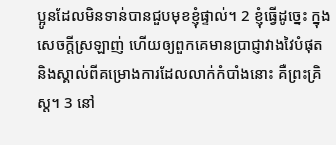ប្អូនដែលមិនទាន់បានជួបមុខខ្ញុំផ្ទាល់។ 2 ខ្ញុំធ្វើដូច្នេះ ក្នុងសេចក្ដីស្រឡាញ់ ហើយឲ្យពួកគេមានប្រាជ្ញាវាងវៃបំផុត និងស្គាល់ពីគម្រោងការដែលលាក់កំបាំងនោះ គឺព្រះគ្រិស្ត។ 3 នៅ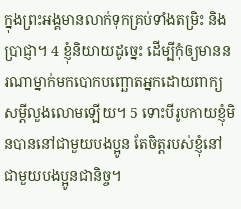ក្នុងព្រះអង្គមានលាក់ទុកគ្រប់ទាំងតម្រិះ និងប្រាជ្ញា។ 4 ខ្ញុំនិយាយដូច្នេះ ដើម្បីកុំឲ្យមាននរណាម្នាក់មកបោកបញ្ឆោតអ្នកដោយពាក្យសម្ដីលួងលោមឡើយ។ 5 ទោះបីរូបកាយខ្ញុំមិនបាននៅជាមួយបងប្អូន តែចិត្តរបស់ខ្ញុំនៅជាមួយបងប្អូនជានិច្ច។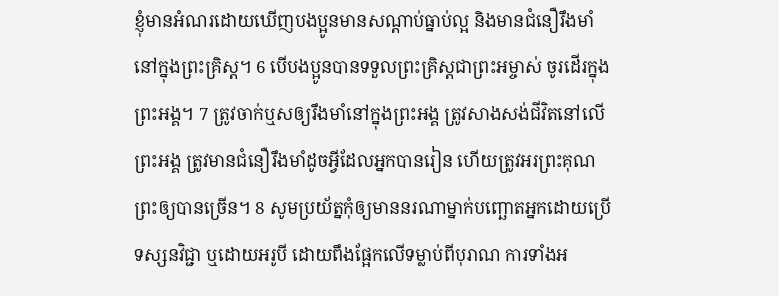ខ្ញុំមានអំណរដោយឃើញបងប្អូនមានសណ្ដាប់ធ្នាប់ល្អ និងមានជំនឿរឹងមាំនៅក្នុងព្រះគ្រិស្ត។ 6 បើបងប្អូនបានទទួលព្រះគ្រិស្តជាព្រះអម្ចាស់ ចូរដើរក្នុងព្រះអង្គ។ 7 ត្រូវចាក់ឬសឲ្យរឹងមាំនៅក្នុងព្រះអង្គ ត្រូវសាងសង់ជីវិតនៅលើព្រះអង្គ ត្រូវមានជំនឿរឹងមាំដូចអ្វីដែលអ្នកបានរៀន ហើយត្រូវអរព្រះគុណព្រះឲ្យបានច្រើន។ 8 សូមប្រយ័ត្នកុំឲ្យមាននរណាម្នាក់បញ្ឆោតអ្នកដោយប្រើទស្សនវិជ្ជា ឬដោយអរូបី ដោយពឹងផ្អែកលើទម្លាប់ពីបុរាណ ការទាំងអ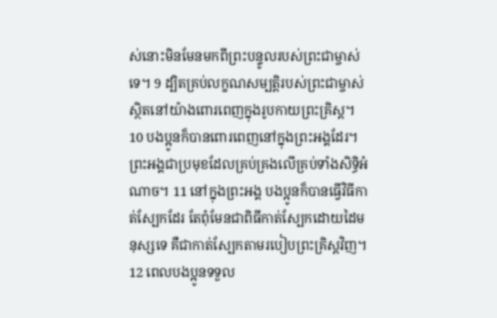ស់នោះមិនមែនមកពីព្រះបន្ទូលរបស់ព្រះជាម្ចាស់ទេ។ 9 ដ្បិតគ្រប់លក្ខណសម្បត្តិរបស់ព្រះជាម្ចាស់ស្ថិតនៅយ៉ាងពោរពេញក្នុងរូបកាយព្រះគ្រិស្ដ។ 10 បងប្អូនក៏បានពោរពេញនៅក្នុងព្រះអង្គដែរ។ ព្រះអង្គជាប្រមុខដែលគ្រប់គ្រងលើគ្រប់ទាំងសិទ្ធិអំណាច។ 11 នៅក្នុងព្រះអង្គ បងប្អូនក៏បានធ្វើវិធីកាត់ស្បែកដែរ តែពុំមែនជាពិធីកាត់ស្បែកដោយដៃមនុស្សទេ គឺជាកាត់ស្បែកតាមរបៀបព្រះគ្រិស្តវិញ។ 12 ពេលបងប្អូនទទួល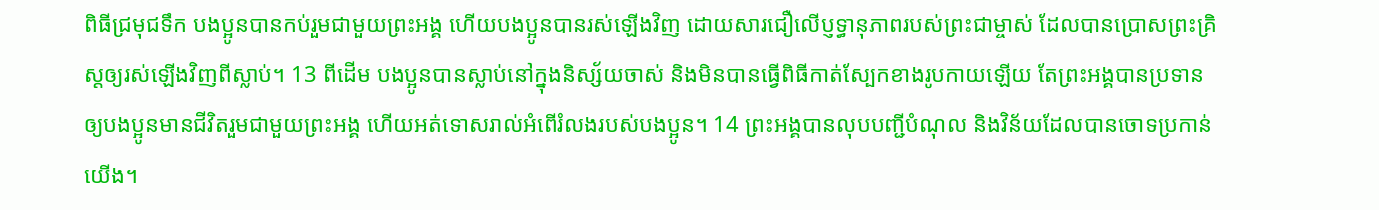ពិធីជ្រមុជទឹក បងប្អូនបានកប់រួមជាមួយព្រះអង្គ ហើយបងប្អូនបានរស់ឡើងវិញ ដោយសារជឿលើប្ញទ្ធានុភាពរបស់ព្រះជាម្ចាស់ ដែលបានប្រោសព្រះគ្រិស្តឲ្យរស់ឡើងវិញពីស្លាប់។ 13 ពីដើម បងប្អូនបានស្លាប់នៅក្នុងនិស្ស័យចាស់ និងមិនបានធ្វើពិធីកាត់ស្បែកខាងរូបកាយឡើយ តែព្រះអង្គបានប្រទានឲ្យបងប្អូនមានជីវិតរួមជាមួយព្រះអង្គ ហើយអត់ទោសរាល់អំពើរំលងរបស់បងប្អូន។ 14 ព្រះអង្គបានលុបបញ្ជីបំណុល និងវិន័យដែលបានចោទប្រកាន់យើង។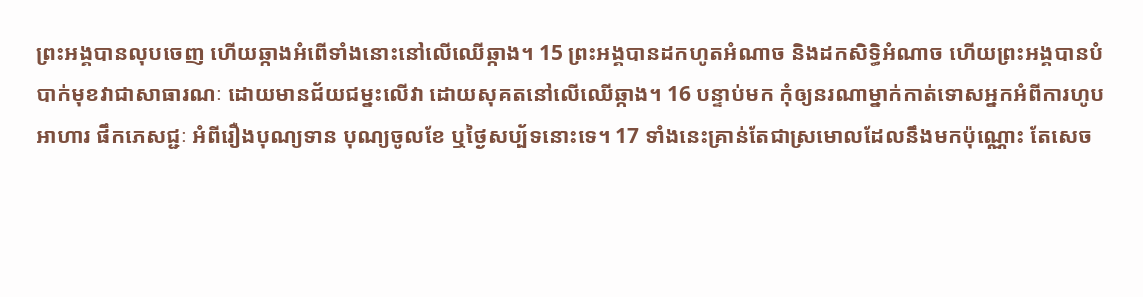ព្រះអង្គបានលុបចេញ ហើយឆ្កាងអំពើទាំងនោះនៅលើឈើឆ្កាង។ 15 ព្រះអង្គបានដកហូតអំណាច និងដកសិទ្ធិអំណាច ហើយព្រះអង្គបានបំបាក់មុខវាជាសាធារណៈ ដោយមានជ័យជម្នះលើវា ដោយសុគតនៅលើឈើឆ្កាង។ 16 បន្ទាប់មក កុំឲ្យនរណាម្នាក់កាត់ទោសអ្នកអំពីការហូបអាហារ ផឹកភេសជ្ជៈ អំពីរឿងបុណ្យទាន បុណ្យចូលខែ ឬថ្ងៃសប្ប័ទនោះទេ។ 17 ទាំងនេះគ្រាន់តែជាស្រមោលដែលនឹងមកប៉ុណ្ណោះ តែសេច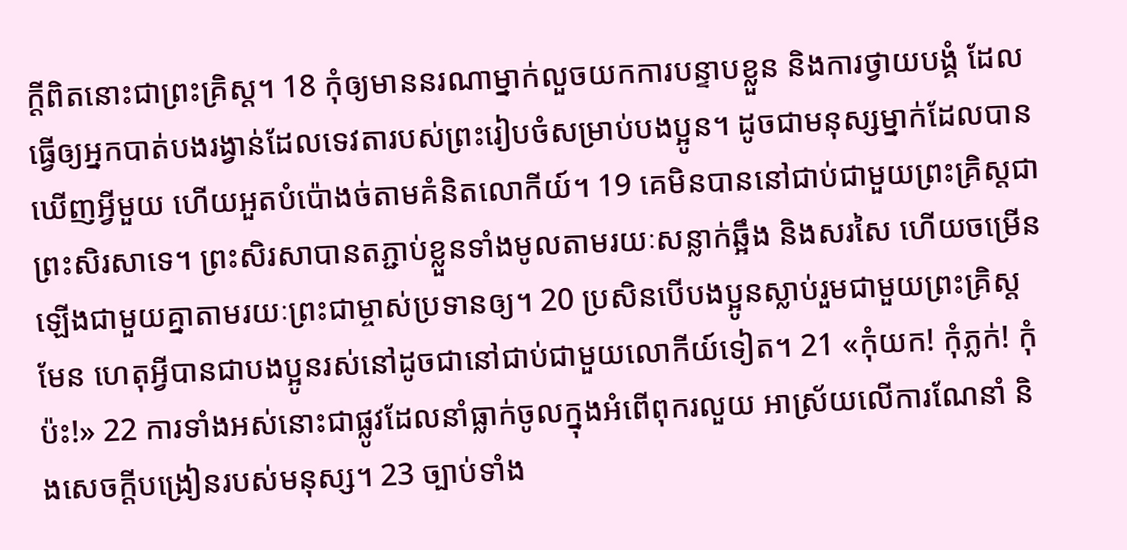ក្ដីពិតនោះជាព្រះគ្រិស្ត។ 18 កុំឲ្យមាននរណាម្នាក់លួចយកការបន្ទាបខ្លួន និងការថ្វាយបង្គំ ដែលធ្វើឲ្យអ្នកបាត់បងរង្វាន់ដែលទេវតារបស់ព្រះរៀបចំសម្រាប់បងប្អូន។ ដូចជាមនុស្សម្នាក់ដែលបានឃើញអ្វីមួយ ហើយអួតបំប៉ោងច់តាមគំនិតលោកីយ៍។ 19 គេមិនបាននៅជាប់ជាមួយព្រះគ្រិស្តជាព្រះសិរសាទេ។ ព្រះសិរសាបានតភ្ជាប់ខ្លួនទាំងមូលតាមរយៈសន្លាក់ឆ្អឹង និងសរសៃ ហើយចម្រើនឡើងជាមួយគ្នាតាមរយៈព្រះជាម្ចាស់ប្រទានឲ្យ។ 20 ប្រសិនបើបងប្អូនស្លាប់រួមជាមួយព្រះគ្រិស្តមែន ហេតុអ្វីបានជាបងប្អូនរស់នៅដូចជានៅជាប់ជាមួយលោកីយ៍ទៀត។ 21 «កុំយក! កុំភ្លក់! កុំប៉ះ!» 22 ការទាំងអស់នោះជាផ្លូវដែលនាំធ្លាក់ចូលក្នុងអំពើពុករលួយ អាស្រ័យលើការណែនាំ និងសេចក្ដីបង្រៀនរបស់មនុស្ស។ 23 ច្បាប់ទាំង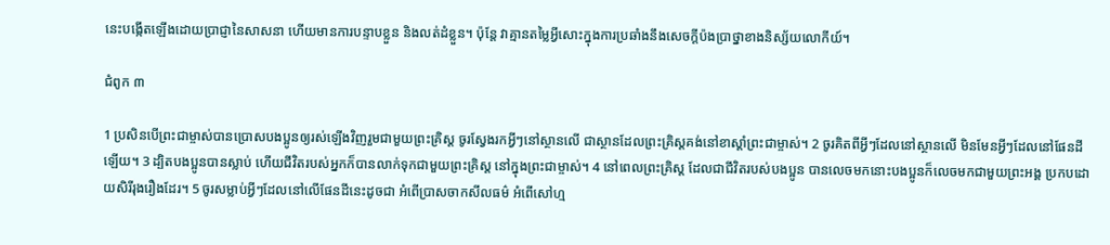នេះបង្កើតឡើងដោយប្រាជ្ញានៃសាសនា ហើយមានការបន្ទាបខ្លួន និងលត់ដំខ្លួន។ ប៉ុន្តែ វាគ្មានតម្លៃអ្វីសោះក្នុងការប្រឆាំងនឹងសេចក្តីប៉ងប្រាថ្នាខាងនិស្ស័យលោកីយ៍។

ជំពូក ៣

1 ប្រសិនបើព្រះជាម្ចាស់បានប្រោសបងប្អូនឲ្យរស់ឡើងវិញរួមជាមួយព្រះគ្រិស្ត ចូរស្វែងរកអ្វីៗនៅស្ថានលើ ជាស្ថានដែលព្រះគ្រិស្តគង់នៅខាស្ដាំព្រះជាម្ចាស់។ 2 ចូរគិតពីអ្វីៗដែលនៅស្ថានលើ មិនមែនអ្វីៗដែលនៅផែនដីឡើយ។ 3 ដ្បិតបងប្អូនបានស្លាប់ ហើយជីវិតរបស់អ្នកក៏បានលាក់ទុកជាមួយព្រះគ្រិស្ត នៅក្នុងព្រះជាម្ចាស់។ 4 នៅពេលព្រះគ្រិស្ត ដែលជាជីវិតរបស់បងប្អូន បានលេចមកនោះបងប្អូនក៏លេចមកជាមួយព្រះអង្គ ប្រកបដោយសិរីរុងរឿងដែរ។ 5 ចូរសម្លាប់អ្វីៗដែលនៅលើផែនដីនេះដូចជា អំពើប្រាសចាកសីលធម៌ អំពើសៅហ្ម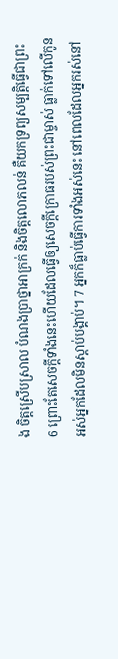ង ចិត្តស្រើបស្រាល បំណងប្រាថ្នាអាក្រក់ និងចិត្តលោភលន់ គឺយកទ្រព្យសម្បត្តិធ្វើជាព្រះ 6 ព្រោះតែសេចក្ដីទាំងនេះហើយដែលធ្វើឲ្យសេចក្ដីក្រោធរបស់ព្រះជាម្ចាស់ ធ្លាក់ទៅលើកូនអស់អ្នកដែលមិនស្ដាប់បង្គាប់។ 7 អ្នកក៏ធ្លាប់ធ្វើការទាំងអស់នេះ នៅពេលដែលអ្នករស់នៅ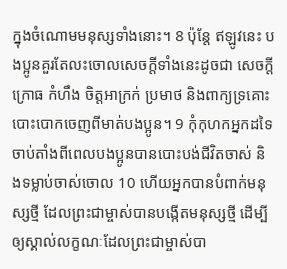ក្នុងចំណោមមនុស្សទាំងនោះ។ 8 ប៉ុន្តែ ឥឡូវនេះ បងប្អូនគួរតែលះចោលសេចក្ដីទាំងនេះដូចជា សេចក្តីក្រោធ កំហឹង ចិត្តអាក្រក់ ប្រមាថ និងពាក្យទ្រគោះបោះបោកចេញពីមាត់បងប្អូន។ 9 កុំកុហកអ្នកដទៃ ចាប់តាំងពីពេលបងប្អូនបានបោះបង់ជីវិតចាស់ និងទម្លាប់ចាស់ចោល 10 ហើយអ្នកបានបំពាក់មនុស្សថ្មី ដែលព្រះជាម្ចាស់បានបង្កើតមនុស្សថ្មី ដើម្បីឲ្យស្គាល់លក្ខណៈដែលព្រះជាម្ចាស់បា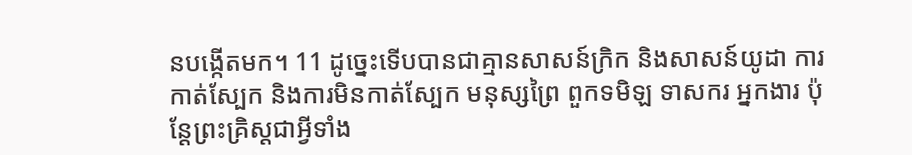នបង្កើតមក។ 11 ដូច្នេះទើបបានជាគ្មានសាសន៍ក្រិក និងសាសន៍យូដា ការកាត់ស្បែក និងការមិនកាត់ស្បែក មនុស្សព្រៃ ពួកទមិឡ ទាសករ អ្នកងារ ប៉ុន្តែព្រះគ្រិស្តជាអ្វីទាំង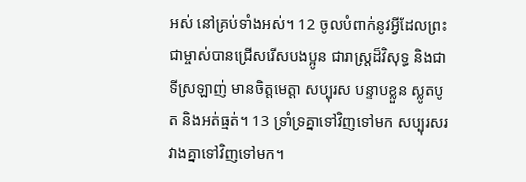អស់ នៅគ្រប់ទាំងអស់។ 12 ចូលបំពាក់នូវអ្វីដែលព្រះជាម្ចាស់បានជ្រើសរើសបងប្អូន ជារាស្រ្តដ៏វិសុទ្ធ និងជាទីស្រឡាញ់ មានចិត្តមេត្តា សប្បុរស បន្ទាបខ្លួន ស្លូតបូត និងអត់ធ្មត់។ 13 ទ្រាំទ្រគ្នាទៅវិញទៅមក សប្បុរសរវាងគ្នាទៅវិញទៅមក។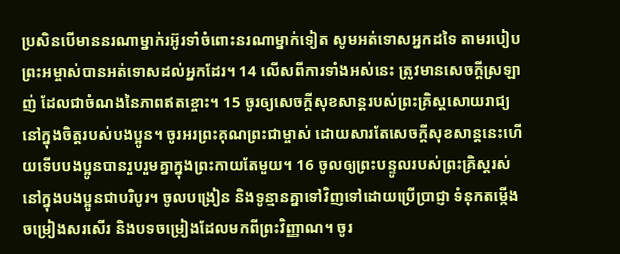ប្រសិនបើមាននរណាម្នាក់រអ៊ូរទាំចំពោះនរណាម្នាក់ទៀត សូមអត់ទោសអ្នកដទៃ តាមរបៀបព្រះអម្ចាស់បានអត់ទោសដល់អ្នកដែរ។ 14 លើសពីការទាំងអស់នេះ ត្រូវមានសេចក្ដីស្រឡាញ់ ដែលជាចំណងនៃភាពឥតខ្ចោះ។ 15 ចូរឲ្យសេចក្ដីសុខសាន្តរបស់ព្រះគ្រិស្តសោយរាជ្យនៅក្នុងចិត្តរបស់បងប្អូន។ ចូរអរព្រះគុណព្រះជាម្ចាស់ ដោយសារតែសេចក្ដីសុខសាន្តនេះហើយទើបបងប្អូនបានរួបរួមគ្នាក្នុងព្រះកាយតែមួយ។ 16 ចូលឲ្យព្រះបន្ទូលរបស់ព្រះគ្រិស្តរស់នៅក្នុងបងប្អូនជាបរិបូរ។ ចូលបង្រៀន និងទូន្មានគ្នាទៅវិញទៅដោយប្រើប្រាជ្ញា ទំនុកតម្កើង ចម្រៀងសរសើរ និងបទចម្រៀងដែលមកពីព្រះវិញ្ញាណ។ ចូរ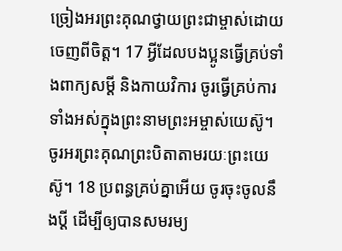ច្រៀងអរព្រះគុណថ្វាយព្រះជាម្ចាស់ដោយចេញពីចិត្ត។ 17 អ្វីដែលបងប្អូនធ្វើគ្រប់ទាំងពាក្យសម្ដី និងកាយវិការ ចូរធ្វើគ្រប់ការទាំងអស់ក្នុងព្រះនាមព្រះអម្ចាស់យេស៊ូ។ ចូរអរព្រះគុណព្រះបិតាតាមរយៈព្រះយេស៊ូ។ 18 ប្រពន្ធគ្រប់គ្នាអើយ ចូរចុះចូលនឹងប្ដី ដើម្បីឲ្យបានសមរម្យ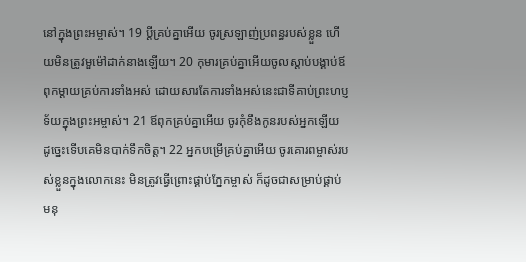នៅក្នុងព្រះអម្ចាស់។ 19 ប្ដីគ្រប់គ្នាអើយ ចូរស្រឡាញ់ប្រពន្ធរបស់ខ្លួន ហើយមិនត្រូវមួម៉ៅដាក់នាងឡើយ។ 20 កុមារគ្រប់គ្នាអើយចូលស្ដាប់បង្គាប់ឪពុកម្ដាយគ្រប់ការទាំងអស់ ដោយសារតែការទាំងអស់នេះជាទីគាប់ព្រះហប្ញទ័យក្នុងព្រះអម្ចាស់។ 21 ឪពុកគ្រប់គ្នាអើយ ចូរកុំខឹងកូនរបស់អ្នកឡើយ ដូច្នេះទើបគេមិនបាក់ទឹកចិត្ត។ 22 អ្នកបម្រើគ្រប់គ្នាអើយ ចូរគោរពម្ចាស់របស់ខ្លួនក្នុងលោកនេះ មិនត្រូវធ្វើព្រោះផ្គាប់ភ្នែកម្ចាស់ ក៏ដូចជាសម្រាប់ផ្គាប់មនុ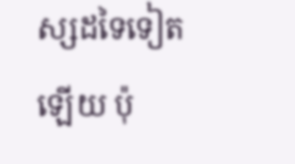ស្សដទៃទៀតឡើយ ប៉ុ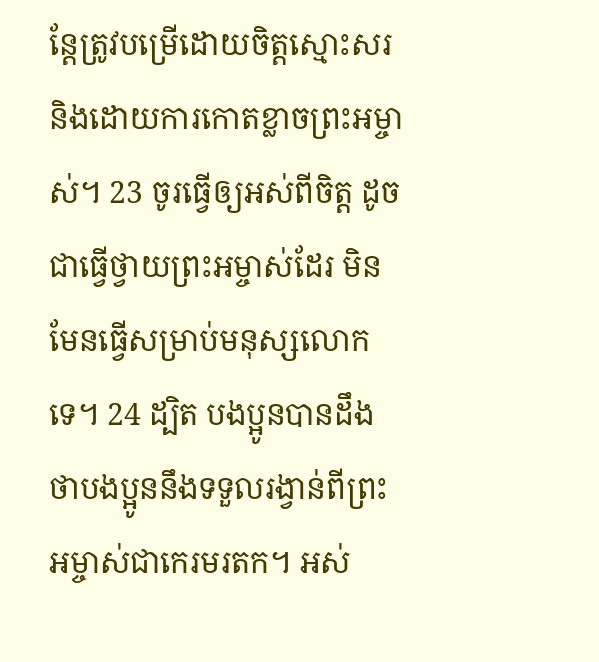ន្តែត្រូវបម្រើដោយចិត្តស្មោះសរ និងដោយការកោតខ្លាចព្រះអម្ចាស់។ 23 ចូរធ្វើឲ្យអស់ពីចិត្ត ដូចជាធ្វើថ្វាយព្រះអម្ចាស់ដែរ មិនមែនធ្វើសម្រាប់មនុស្សលោកទេ។ 24 ដ្បិត បងប្អូនបានដឹងថាបងប្អូននឹងទទួលរង្វាន់ពីព្រះអម្ចាស់ជាកេរមរតក។ អស់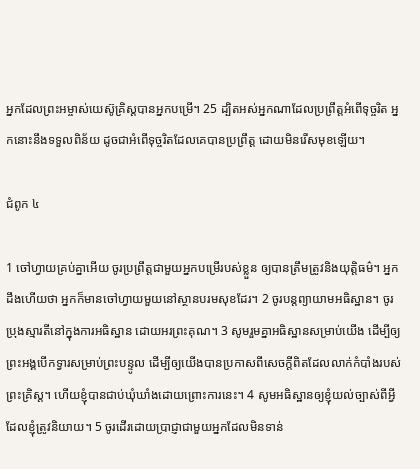អ្នកដែលព្រះអម្ចាស់យេស៊ូគ្រិស្តបានអ្នកបម្រើ។ 25 ដ្បិតអស់អ្នកណាដែលប្រព្រឹត្តអំពើទុច្ចរិត អ្នកនោះនឹងទទួលពិន័យ ដូចជាអំពើទុច្ចរិតដែលគេបានប្រព្រឹត្ត ដោយមិនរើសមុខឡើយ។

ជំពូក ៤

1 ចៅហ្វាយគ្រប់គ្នាអើយ ចូរប្រព្រឹត្តជាមួយអ្នកបម្រើរបស់ខ្លួន ឲ្យបានត្រឹមត្រូវនិងយុត្តិធម៌។ អ្នកដឹងហើយថា អ្នកក៏មានចៅហ្វាយមួយនៅស្ថានបរមសុខដែរ។ 2 ចូរបន្តព្យាយាមអធិស្ឋាន។ ចូរប្រុងស្មារតីនៅក្នុងការអធិស្ឋាន ដោយអរព្រះគុណ។ 3 សូមរួមគ្នាអធិស្ឋានសម្រាប់យើង ដើម្បីឲ្យព្រះអង្គបើកទ្វារសម្រាប់ព្រះបន្ទូល ដើម្បីឲ្យយើងបានប្រកាសពីសេចក្ដីពិតដែលលាក់កំបាំងរបស់ព្រះគ្រិស្ត។ ហើយខ្ញុំបានជាប់ឃុំឃាំងដោយព្រោះការនេះ។ 4 សូមអធិស្ឋានឲ្យខ្ញុំយល់ច្បាស់ពីអ្វីដែលខ្ញុំត្រូវនិយាយ។ 5 ចូរដើរដោយប្រាជ្ញាជាមួយអ្នកដែលមិនទាន់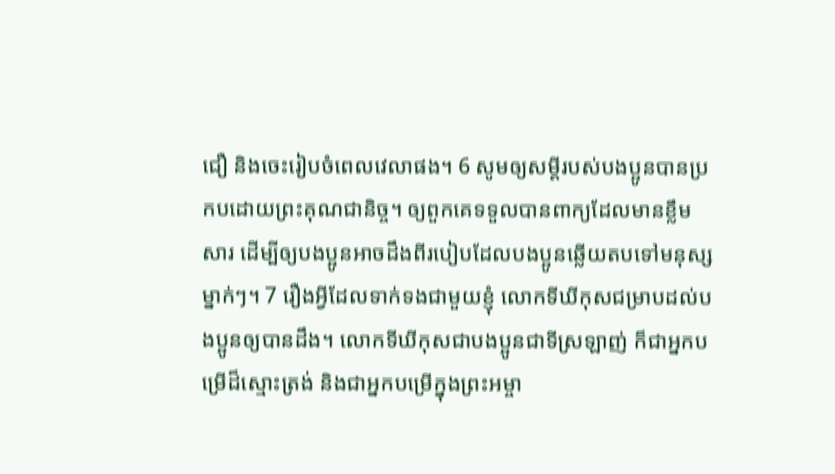ជឿ និងចេះរៀបចំពេលវេលាផង។ 6 សូមឲ្យសម្ដីរបស់បងប្អូនបានប្រកបដោយព្រះគុណជានិច្ច។ ឲ្យពួកគេទទួលបានពាក្យដែលមានខ្លឹមសារ ដើម្បីឲ្យបងប្អូនអាចដឹងពីរបៀបដែលបងប្អូនឆ្លើយតបទៅមនុស្សម្នាក់ៗ។ 7 រឿងអ្វីដែលទាក់ទងជាមួយខ្ញុំ លោកទីឃីកុសជម្រាបដល់បងប្អូនឲ្យបានដឹង។ លោកទីឃីកុសជាបងប្អូនជាទីស្រឡាញ់ ក៏ជាអ្នកបម្រើដ៏ស្មោះត្រង់ និងជាអ្នកបម្រើក្នុងព្រះអម្ចា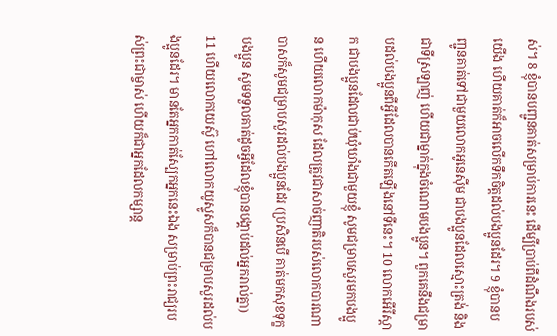ស់។ 8 ខ្ញុំបានបញ្ជូនគាត់សម្រាប់ការនេះ ដើម្បីប្រាប់ពីដំណឹងរបស់យើង ហើយគាត់ក៏អាចលើកទឹកចិត្តដល់បងប្អូនដែរ។ 9 ខ្ញុំបានបញ្ជូនគាត់ទៅជាមួយលោកអូនេស៊ីម ជាបងប្អូនដែលស្មោះត្រង់ និងជាទីស្រឡាញ់ ហើយជាម្នាក់ក្នុងចំណោមបងប្អូន។ ពួកគេនឹងជម្រាបដល់បងប្អូនពីអ្វីដែលបានកើតឡើងនៅទីនេះ។ 10 លោកអើរីស្តាក ជាបងប្អូនដែលជាប់ឃុំឃាំងជាមួយខ្ញុំ សូមជម្រាបសួរមកបងប្អូន ហើយលោកម៉ាកុស ដែលត្រូវជាសាច់ញាតិរបស់លោកបារណាបាសក៏សូមជម្រាបសួរដល់បងប្អូនដែរ (ប្រសិនបើ គាត់មកសុខទុក្ខបងប្អូន សូមទទួលគាត់ដូចអ្វីដែលខ្ញុំបានបង្គាប់ដល់អ្នករាល់គ្នា) 11 ហើយលោកយេស៊ូ ហៅលោកយូស្ទូសក៏បានជម្រាបសួរដល់បងប្អូនដែរ។ មានតែអ្នកកាត់ស្បែកអ្នកនេះឯង សម្រាប់ព្រះរាជ្យរបស់ព្រះជាម្ចាស់ ហើយក៏ជាអ្នកដែលកម្សាន្ត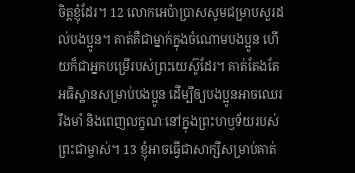ចិត្តខ្ញុំដែរ។ 12 លោកអេប៉ាប្រាសសូមជម្រាបសួរដល់បងប្អូន។ គាត់គឺជាម្នាក់ក្នុងចំណោមបងប្អូន ហើយក៏ជាអ្នកបម្រើរបស់ព្រះយេស៊ូដែរ។ គាត់តែងតែអធិស្ឋានសម្រាប់បងប្អូន ដើម្បីឲ្យបងប្អូនអាចឈេររឹងមាំ និងពេញលក្ខណៈនៅក្នុងព្រះហឫទ័យរបស់ព្រះជាម្ចាស់។ 13 ខ្ញុំអាចធ្វើជាសាក្សីសម្រាប់គាត់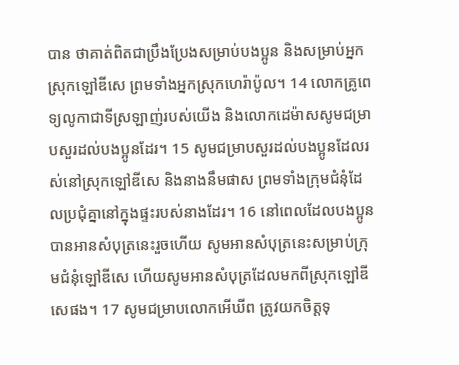បាន ថាគាត់ពិតជាប្រឹងប្រែងសម្រាប់បងប្អូន និងសម្រាប់អ្នកស្រុកឡៅឌីសេ ព្រមទាំងអ្នកស្រុកហេរ៉ាប៉ូល។ 14 លោកគ្រូពេទ្យលូកាជាទីស្រឡាញ់របស់យើង និងលោកដេម៉ាសសូមជម្រាបសួរដល់បងប្អូនដែរ។ 15 សូមជម្រាបសួរដល់បងប្អូនដែលរស់នៅស្រុកឡៅឌីសេ និងនាងនឹមផាស ព្រមទាំងក្រុមជំនុំដែលប្រជុំគ្នានៅក្នុងផ្ទះរបស់នាងដែរ។ 16 នៅពេលដែលបងប្អូនបានអានសំបុត្រនេះរួចហើយ សូមអានសំបុត្រនេះសម្រាប់ក្រុមជំនុំឡៅឌីសេ ហើយសូមអានសំបុត្រដែលមកពីស្រុកឡៅឌីសេផង។ 17 សូមជម្រាបលោកអើឃីព ត្រូវយកចិត្តទុ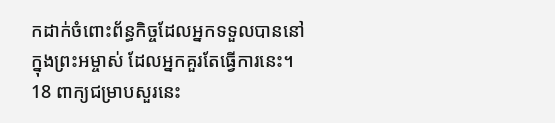កដាក់ចំពោះព័ន្ធកិច្ចដែលអ្នកទទួលបាននៅក្នុងព្រះអម្ចាស់ ដែលអ្នកគួរតែធ្វើការនេះ។ 18 ពាក្យជម្រាបសួរនេះ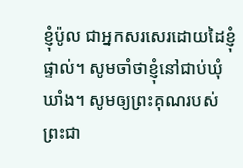ខ្ញុំប៉ូល ជាអ្នកសរសេរដោយដៃខ្ញុំផ្ទាល់។ សូមចាំថាខ្ញុំនៅជាប់ឃុំឃាំង។ សូមឲ្យព្រះគុណរបស់ព្រះជា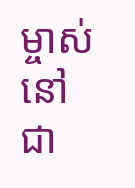ម្ចាស់នៅជា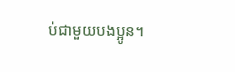ប់ជាមួយបងប្អូន។